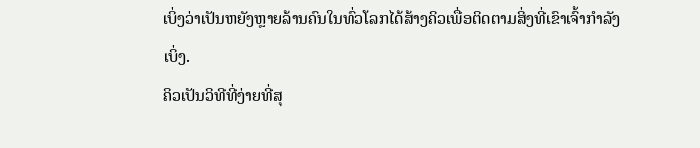ເບິ່ງວ່າເປັນຫຍັງຫຼາຍລ້ານຄົນໃນທົ່ວໂລກໄດ້ສ້າງຄິວເພື່ອຕິດຕາມສິ່ງທີ່ເຂົາເຈົ້າກຳລັງເບິ່ງ.
ຄິວເປັນວິທີທີ່ງ່າຍທີ່ສຸ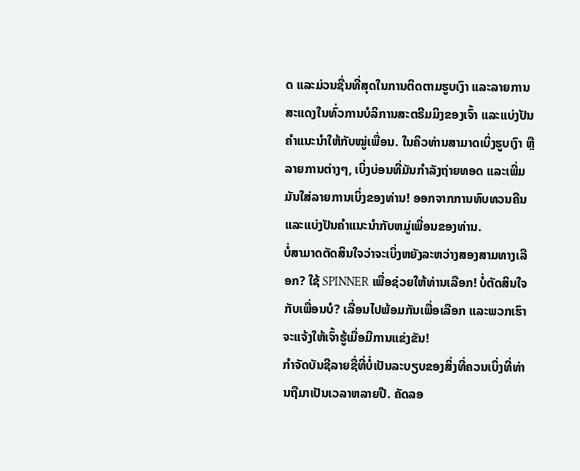ດ ແລະມ່ວນຊື່ນທີ່ສຸດໃນການຕິດຕາມຮູບເງົາ ແລະລາຍການສະແດງໃນທົ່ວການບໍລິການສະຕຣີມມິງຂອງເຈົ້າ ແລະແບ່ງປັນຄຳແນະນຳໃຫ້ກັບໝູ່ເພື່ອນ. ໃນຄິວທ່ານສາມາດເບິ່ງຮູບເງົາ ຫຼືລາຍການຕ່າງໆ, ເບິ່ງບ່ອນທີ່ມັນກຳລັງຖ່າຍທອດ ແລະເພີ່ມມັນໃສ່ລາຍການເບິ່ງຂອງທ່ານ! ອອກຈາກການທົບທວນຄືນແລະແບ່ງປັນຄໍາແນະນໍາກັບຫມູ່ເພື່ອນຂອງທ່ານ.
ບໍ່ສາມາດຕັດສິນໃຈວ່າຈະເບິ່ງຫຍັງລະຫວ່າງສອງສາມທາງເລືອກ? ໃຊ້ SPINNER ເພື່ອຊ່ວຍໃຫ້ທ່ານເລືອກ! ບໍ່ຕັດສິນໃຈກັບເພື່ອນບໍ? ເລື່ອນໄປພ້ອມກັນເພື່ອເລືອກ ແລະພວກເຮົາຈະແຈ້ງໃຫ້ເຈົ້າຮູ້ເມື່ອມີການແຂ່ງຂັນ!
ກໍາຈັດບັນຊີລາຍຊື່ທີ່ບໍ່ເປັນລະບຽບຂອງສິ່ງທີ່ຄວນເບິ່ງທີ່ທ່ານຖືມາເປັນເວລາຫລາຍປີ. ຄັດລອ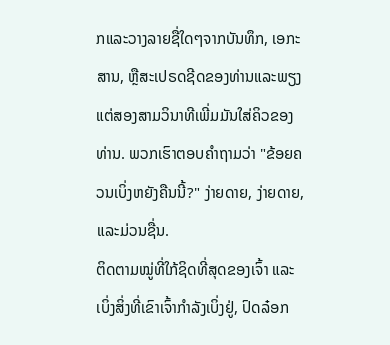ກແລະວາງລາຍຊື່ໃດໆຈາກບັນທຶກ, ເອກະສານ, ຫຼືສະເປຣດຊີດຂອງທ່ານແລະພຽງແຕ່ສອງສາມວິນາທີເພີ່ມມັນໃສ່ຄິວຂອງທ່ານ. ພວກເຮົາຕອບຄໍາຖາມວ່າ "ຂ້ອຍຄວນເບິ່ງຫຍັງຄືນນີ້?" ງ່າຍດາຍ, ງ່າຍດາຍ, ແລະມ່ວນຊື່ນ.
ຕິດຕາມໝູ່ທີ່ໃກ້ຊິດທີ່ສຸດຂອງເຈົ້າ ແລະເບິ່ງສິ່ງທີ່ເຂົາເຈົ້າກຳລັງເບິ່ງຢູ່, ປົດລ໋ອກ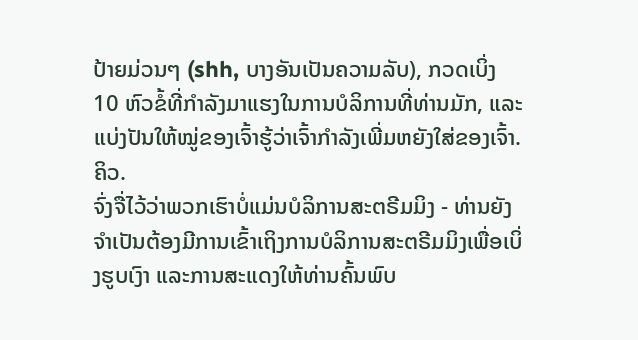ປ້າຍມ່ວນໆ (shh, ບາງອັນເປັນຄວາມລັບ), ກວດເບິ່ງ 10 ຫົວຂໍ້ທີ່ກຳລັງມາແຮງໃນການບໍລິການທີ່ທ່ານມັກ, ແລະແບ່ງປັນໃຫ້ໝູ່ຂອງເຈົ້າຮູ້ວ່າເຈົ້າກຳລັງເພີ່ມຫຍັງໃສ່ຂອງເຈົ້າ. ຄິວ.
ຈົ່ງຈື່ໄວ້ວ່າພວກເຮົາບໍ່ແມ່ນບໍລິການສະຕຣີມມິງ - ທ່ານຍັງຈໍາເປັນຕ້ອງມີການເຂົ້າເຖິງການບໍລິການສະຕຣີມມິງເພື່ອເບິ່ງຮູບເງົາ ແລະການສະແດງໃຫ້ທ່ານຄົ້ນພົບ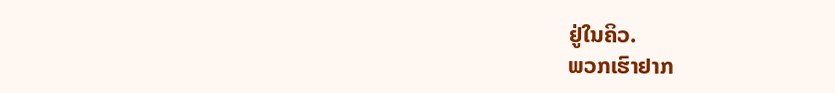ຢູ່ໃນຄິວ.
ພວກເຮົາຢາກ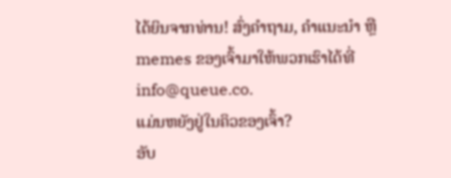ໄດ້ຍິນຈາກທ່ານ! ສົ່ງຄຳຖາມ, ຄຳແນະນຳ ຫຼື memes ຂອງເຈົ້າມາໃຫ້ພວກເຮົາໄດ້ທີ່ info@queue.co.
ແມ່ນຫຍັງຢູ່ໃນຄິວຂອງເຈົ້າ?
ອັບ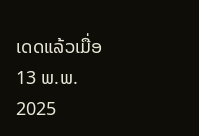ເດດແລ້ວເມື່ອ
13 ພ.ພ. 2025